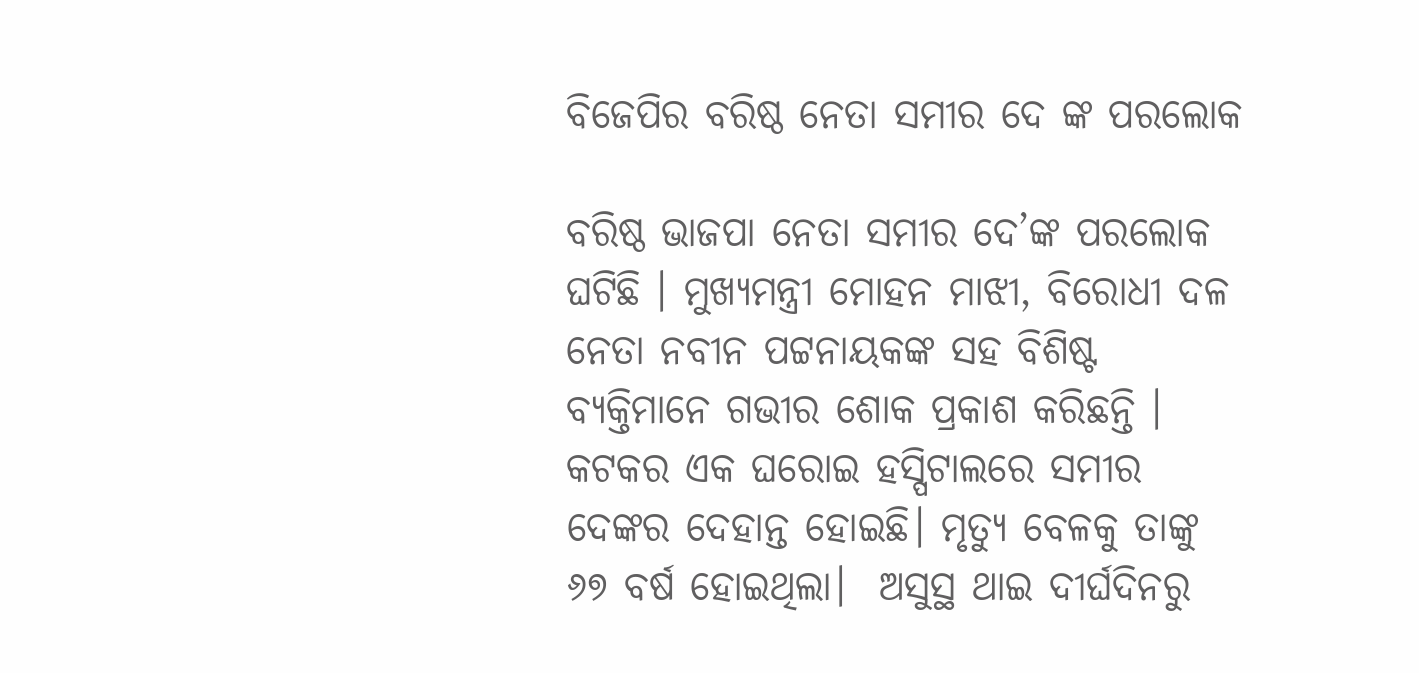ବିଜେପିର ବରିଷ୍ଠ ନେତା ସମୀର ଦେ ଙ୍କ ପରଲୋକ

ବରିଷ୍ଠ ଭାଜପା ନେତା ସମୀର ଦେ’ଙ୍କ ପରଲୋକ ଘଟିଛି । ମୁଖ୍ୟମନ୍ତ୍ରୀ ମୋହନ ମାଝୀ, ବିରୋଧୀ ଦଳ ନେତା ନବୀନ ପଟ୍ଟନାୟକଙ୍କ ସହ ବିଶିଷ୍ଟ ବ୍ୟକ୍ତିମାନେ ଗଭୀର ଶୋକ ପ୍ରକାଶ କରିଛନ୍ତି । କଟକର ଏକ ଘରୋଇ ହସ୍ପିଟାଲରେ ସମୀର ଦେଙ୍କର ଦେହାନ୍ତ ହୋଇଛି। ମୃତ୍ୟୁ ବେଳକୁ ତାଙ୍କୁ ୬୭ ବର୍ଷ ହୋଇଥିଲା।  ଅସୁସ୍ଥ ଥାଇ ଦୀର୍ଘଦିନରୁ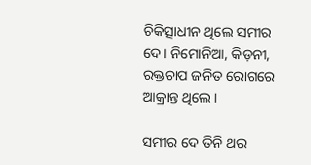ଚିକିତ୍ସାଧୀନ ଥିଲେ ସମୀର ଦେ। ନିମୋନିଆ, କିଡ଼ନୀ, ରକ୍ତଚାପ ଜନିତ ରୋଗରେ ଆକ୍ରାନ୍ତ ଥିଲେ।

ସମୀର ଦେ ତିନି ଥର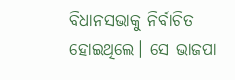ବିଧାନସଭାକୁ ନିର୍ବାଚିତ ହୋଇଥିଲେ। ସେ ଭାଜପା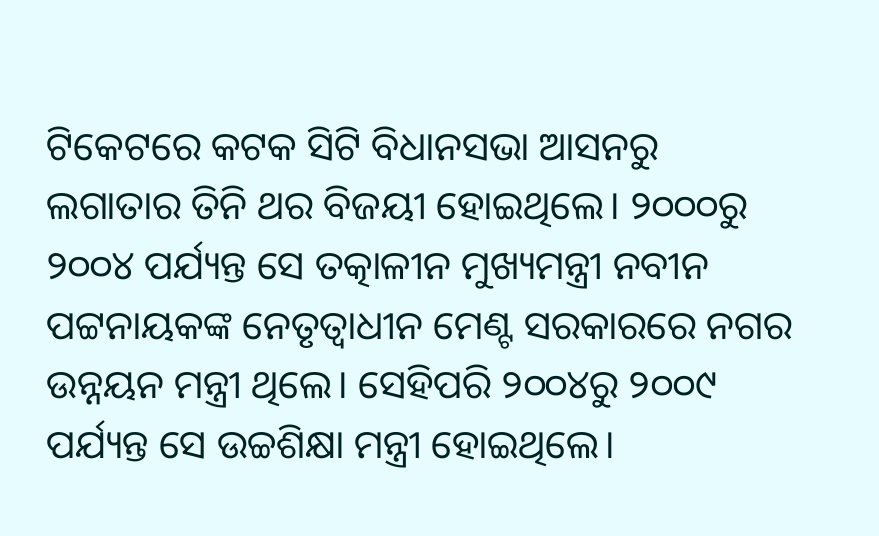ଟିକେଟରେ କଟକ ସିଟି ବିଧାନସଭା ଆସନରୁ ଲଗାତାର ତିନି ଥର ବିଜୟୀ ହୋଇଥିଲେ। ୨୦୦୦ରୁ ୨୦୦୪ ପର୍ଯ୍ୟନ୍ତ ସେ ତତ୍କାଳୀନ ମୁଖ୍ୟମନ୍ତ୍ରୀ ନବୀନ ପଟ୍ଟନାୟକଙ୍କ ନେତୃତ୍ୱାଧୀନ ମେଣ୍ଟ ସରକାରରେ ନଗର ଉନ୍ନୟନ ମନ୍ତ୍ରୀ ଥିଲେ। ସେହିପରି ୨୦୦୪ରୁ ୨୦୦୯ ପର୍ଯ୍ୟନ୍ତ ସେ ଉଚ୍ଚଶିକ୍ଷା ମନ୍ତ୍ରୀ ହୋଇଥିଲେ।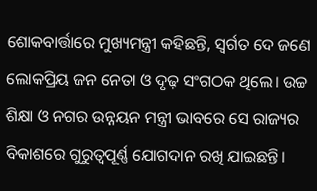ଶୋକବାର୍ତ୍ତାରେ ମୁଖ୍ୟମନ୍ତ୍ରୀ କହିଛନ୍ତି, ସ୍ୱର୍ଗତ ଦେ ଜଣେ ଲୋକପ୍ରିୟ ଜନ ନେତା ଓ ଦୃଢ଼ ସଂଗଠକ ଥିଲେ। ଉଚ୍ଚ ଶିକ୍ଷା ଓ ନଗର ଉନ୍ନୟନ ମନ୍ତ୍ରୀ ଭାବରେ ସେ ରାଜ୍ୟର ବିକାଶରେ ଗୁରୁତ୍ୱପୂର୍ଣ୍ଣ ଯୋଗଦାନ ରଖି ଯାଇଛନ୍ତି।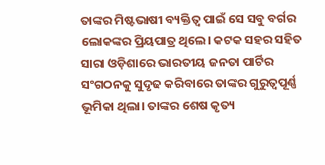ତାଙ୍କର ମିଷ୍ଟଭାଷୀ ବ୍ୟକ୍ତିତ୍ଵ ପାଇଁ ସେ ସବୁ ବର୍ଗର ଲୋକଙ୍କର ପ୍ରିୟପାତ୍ର ଥିଲେ। କଟକ ସହର ସହିତ ସାରା ଓଡ଼ିଶାରେ ଭାରତୀୟ ଜନତା ପାର୍ଟିର ସଂଗଠନକୁ ସୁଦୃଢ କରିବାରେ ତାଙ୍କର ଗୁରୁତ୍ଵପୂର୍ଣ୍ଣ ଭୂମିକା ଥିଲା। ତାଙ୍କର ଶେଷ କୃତ୍ୟ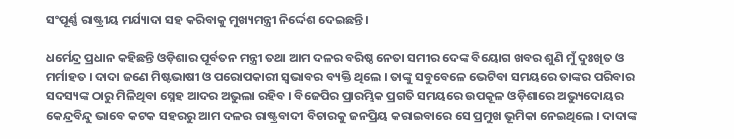ସଂପୂର୍ଣ୍ଣ ରାଷ୍ଟ୍ରୀୟ ମର୍ଯ୍ୟାଦା ସହ କରିବାକୁ ମୁଖ୍ୟମନ୍ତ୍ରୀ ନିର୍ଦ୍ଦେଶ ଦେଇଛନ୍ତି।

ଧର୍ମେନ୍ଦ୍ର ପ୍ରଧାନ କହିଛନ୍ତି ଓଡ଼ିଶାର ପୂର୍ବତନ ମନ୍ତ୍ରୀ ତଥା ଆମ ଦଳର ବରିଷ୍ଠ ନେତା ସମୀର ଦେଙ୍କ ବିୟୋଗ ଖବର ଶୁଣି ମୁଁ ଦୁଃଖିତ ଓ ମର୍ମାହତ । ଦାଦା ଜଣେ ମିଷ୍ଟଭାଷୀ ଓ ପରୋପକାରୀ ସ୍ୱଭାବର ବ୍ୟକ୍ତି ଥିଲେ । ତାଙ୍କୁ ସବୁବେଳେ ଭେଟିବା ସମୟରେ ତାଙ୍କର ପରିବାର ସଦସ୍ୟଙ୍କ ଠାରୁ ମିଳିଥିବା ସ୍ନେହ ଆଦର ଅଭୁଲା ରହିବ । ବିଜେପିର ପ୍ରାରମ୍ଭିକ ପ୍ରଗତି ସମୟରେ ଉପକୂଳ ଓଡ଼ିଶାରେ ଅଭ୍ୟୁଦୋୟର କେନ୍ଦ୍ରବିନ୍ଦୁ ଭାବେ କଟକ ସହରରୁ ଆମ ଦଳର ରାଷ୍ଟ୍ରବାଦୀ ବିଚାରକୁ ଜନପ୍ରିୟ କରାଇବାରେ ସେ ପ୍ରମୁଖ ଭୂମିକା ନେଇଥିଲେ । ଦାଦାଙ୍କ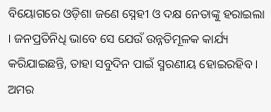ବିୟୋଗରେ ଓଡ଼ିଶା ଜଣେ ସ୍ନେହୀ ଓ ଦକ୍ଷ ନେତାଙ୍କୁ ହରାଇଲା । ଜନପ୍ରତିନିଧି ଭାବେ ସେ ଯେଉଁ ଉନ୍ନତିମୂଳକ କାର୍ଯ୍ୟ କରିଯାଇଛନ୍ତି, ତାହା ସବୁଦିନ ପାଇଁ ସ୍ମରଣୀୟ ହୋଇରହିବ । ଅମର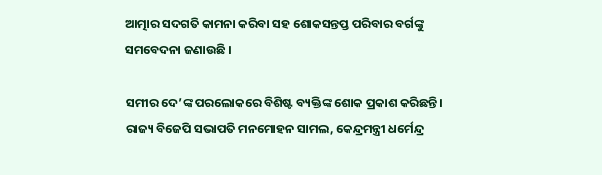ଆତ୍ମାର ସଦଗତି କାମନା କରିବା ସହ ଶୋକସନ୍ତପ୍ତ ପରିବାର ବର୍ଗଙ୍କୁ ସମବେଦନା ଜଣାଉଛି ।

ସମୀର ଦେ’ଙ୍କ ପରଲୋକରେ ବିଶିଷ୍ଟ ବ୍ୟକ୍ତିଙ୍କ ଶୋକ ପ୍ରକାଶ କରିଛନ୍ତି। ରାଜ୍ୟ ବିଜେପି ସଭାପତି ମନମୋହନ ସାମଲ, କେନ୍ଦ୍ରମନ୍ତ୍ରୀ ଧର୍ମେନ୍ଦ୍ର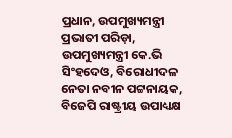ପ୍ରଧାନ, ଉପମୁଖ୍ୟମନ୍ତ୍ରୀ ପ୍ରଭାତୀ ପରିଡ଼ା, ଉପମୁଖ୍ୟମନ୍ତ୍ରୀ କେ.ଭି ସିଂହଦେଓ, ବିରୋଧୀଦଳ ନେତା ନବୀନ ପଟ୍ଟନାୟକ, ବିଜେପି ରାଷ୍ଟ୍ରୀୟ ଉପାଧ୍ୟକ୍ଷ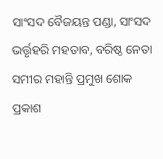ସାଂସଦ ବୈଜୟନ୍ତ ପଣ୍ଡା, ସାଂସଦ ଭର୍ତ୍ତୃହରି ମହତାବ, ବରିଷ୍ଠ ନେତା ସମୀର ମହାନ୍ତି ପ୍ରମୁଖ ଶୋକ ପ୍ରକାଶ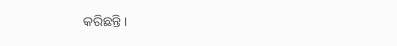କରିଛନ୍ତି।